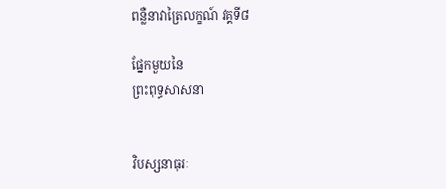ពន្លឺនាវាត្រៃលក្ខណ៍ វគ្គទី៨

ផ្នែកមួយនៃ
ព្រះពុទ្ធសាសនា


វិបស្សនាធុរៈ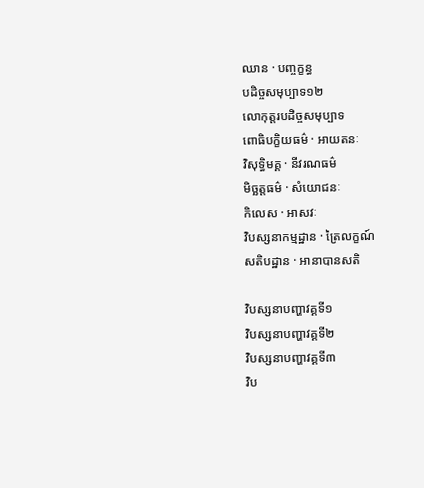ឈាន · បញ្ចក្ខន្ធ
បដិច្ចសមុប្បាទ១២
លោកុត្តរបដិច្ចសមុប្បាទ
ពោធិបក្ខិយធម៌ · អាយតនៈ
វិសុទ្ធិមគ្គ · នីវរណធម៌
មិច្ឆត្តធម៌ · សំយោជនៈ
កិលេស · អាសវៈ
វិបស្សនាកម្មដ្ឋាន · ត្រៃលក្ខណ៍
សតិបដ្ឋាន · អានាបានសតិ

វិបស្សនាបញ្ហាវគ្គទី១
វិបស្សនាបញ្ហាវគ្គទី២
វិបស្សនាបញ្ហាវគ្គទី៣
វិប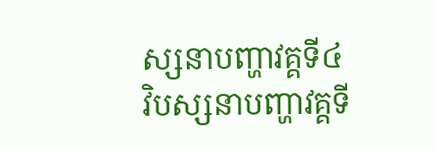ស្សនាបញ្ហាវគ្គទី៤
វិបស្សនាបញ្ហាវគ្គទី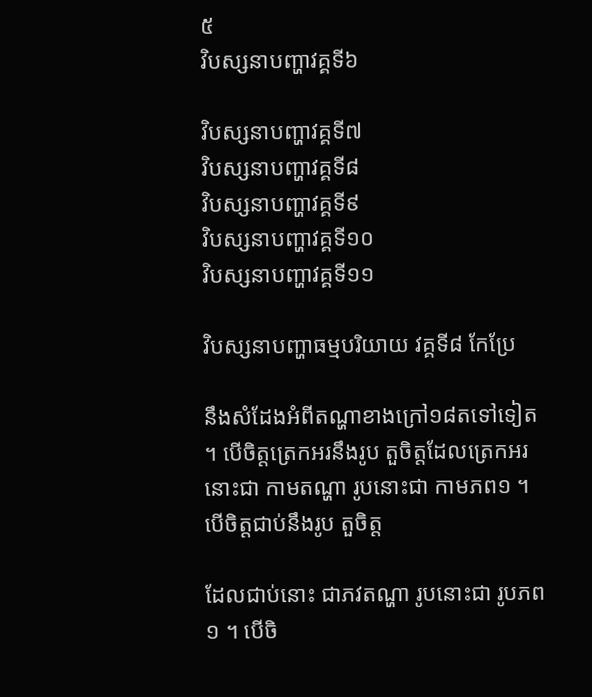៥
វិបស្សនាបញ្ហាវគ្គទី៦

វិបស្សនាបញ្ហាវគ្គទី៧
វិបស្សនាបញ្ហាវគ្គទី៨
វិបស្សនាបញ្ហាវគ្គទី៩
វិបស្សនាបញ្ហាវគ្គទី១០
វិបស្សនាបញ្ហាវគ្គទី១១

វិបស្សនាបញ្ហាធម្មបរិយាយ វគ្គទី៨ កែប្រែ

នឹងសំដែងអំពីតណ្ហាខាងក្រៅ១៨តទៅទៀត ។ បើចិត្តត្រេកអរនឹងរូប តួចិត្តដែលត្រេកអរនោះជា កាមតណ្ហា រូបនោះជា កាមភព១ ។ បើចិត្តជាប់នឹងរូប តួចិត្ត

ដែលជាប់នោះ ជាភវតណ្ហា រូបនោះជា រូបភព១ ។ បើចិ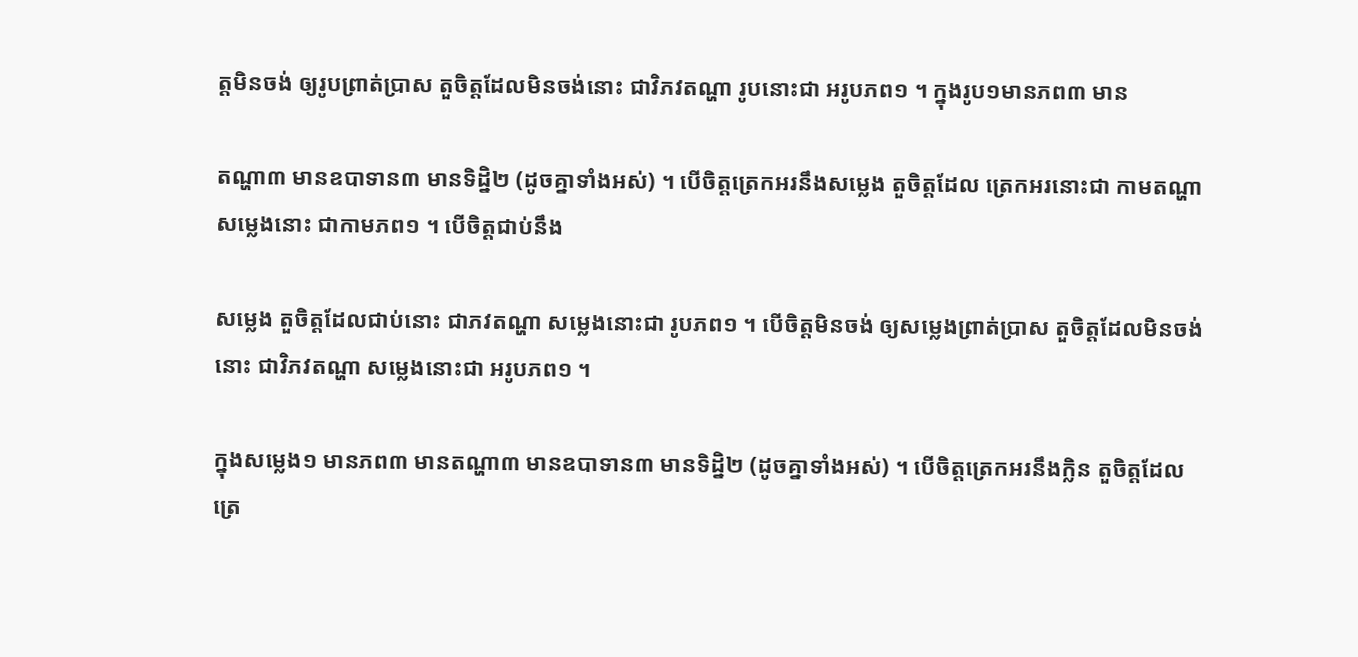ត្តមិនចង់ ឲ្យរូបព្រាត់ប្រាស តួចិត្តដែលមិនចង់នោះ ជាវិភវតណ្ហា រូបនោះជា អរូបភព១ ។ ក្នុងរូប១មានភព៣ មាន

តណ្ហា៣ មានឧបាទាន៣ មានទិដ្និ២ (ដូចគ្នាទាំងអស់) ។ បើចិត្តត្រេកអរនឹងសម្លេង តួចិត្តដែល ត្រេកអរនោះជា កាមតណ្ហា សម្លេងនោះ ជាកាមភព១ ។ បើចិត្តជាប់នឹង

សម្លេង តួចិត្តដែលជាប់នោះ ជាភវតណ្ហា សម្លេងនោះជា រូបភព១ ។ បើចិត្តមិនចង់ ឲ្យសម្លេងព្រាត់ប្រាស តួចិត្តដែលមិនចង់នោះ ជាវិភវតណ្ហា សម្លេងនោះជា អរូបភព១ ។

ក្នុងសម្លេង១ មានភព៣ មានតណ្ហា៣ មានឧបាទាន៣ មានទិដ្និ២ (ដូចគ្នាទាំងអស់) ។ បើចិត្តត្រេកអរនឹងក្លិន តួចិត្តដែល ត្រេ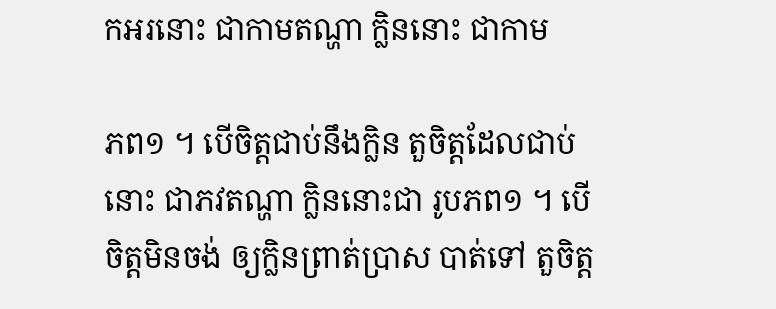កអរនោះ ជាកាមតណ្ហា ក្លិននោះ ជាកាម

ភព១ ។ បើចិត្តជាប់នឹងក្លិន តួចិត្តដែលជាប់នោះ ជាភវតណ្ហា ក្លិននោះជា រូបភព១ ។ បើចិត្តមិនចង់ ឲ្យក្លិនព្រាត់ប្រាស បាត់ទៅ តួចិត្ត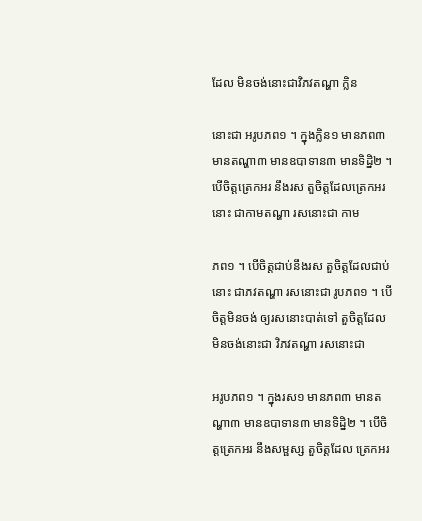ដែល មិនចង់នោះជាវិភវតណ្ហា ក្លិន

នោះជា អរូបភព១ ។ ក្នុងក្លិន១ មានភព៣ មានតណ្ហា៣ មានឧបាទាន៣ មានទិដ្និ២ ។ បើចិត្តត្រេកអរ នឹងរស តួចិត្តដែលត្រេកអរនោះ ជាកាមតណ្ហា រសនោះជា កាម

ភព១ ។ បើចិត្តជាប់នឹងរស តួចិត្តដែលជាប់នោះ ជាភវតណ្ហា រសនោះជា រូបភព១ ។ បើចិត្តមិនចង់ ឲ្យរសនោះបាត់ទៅ តួចិត្តដែល មិនចង់នោះជា វិភវតណ្ហា រសនោះជា

អរូបភព១ ។ ក្នុងរស១ មានភព៣ មានតណ្ហា៣ មានឧបាទាន៣ មានទិដ្និ២ ។ បើចិត្តត្រេកអរ នឹងសម្ផស្ស តួចិត្តដែល ត្រេកអរ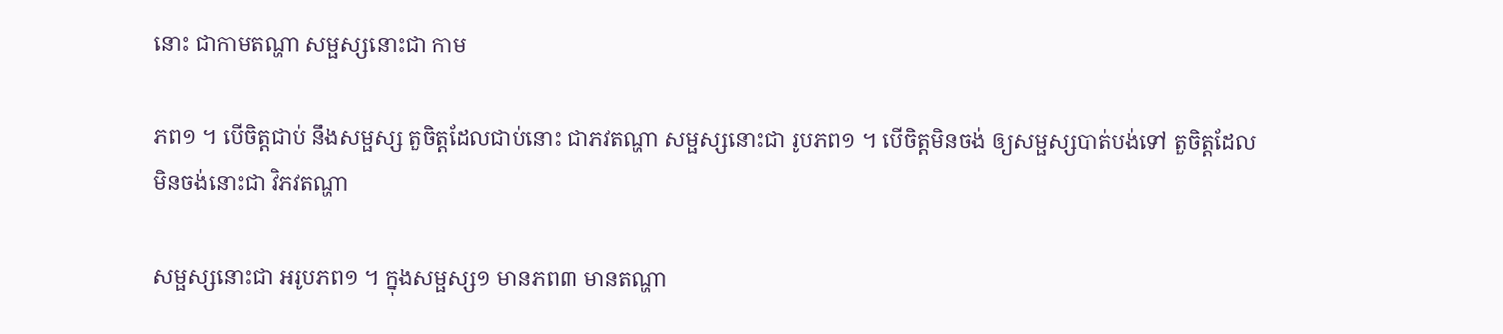នោះ ជាកាមតណ្ហា សម្ផស្សនោះជា កាម

ភព១ ។ បើចិត្តជាប់ នឹងសម្ផស្ស តួចិត្តដែលជាប់នោះ ជាភវតណ្ហា សម្ផស្សនោះជា រូបភព១ ។ បើចិត្តមិនចង់ ឲ្យសម្ផស្សបាត់បង់ទៅ តួចិត្តដែល មិនចង់នោះជា វិភវតណ្ហា

សម្ផស្សនោះជា អរូបភព១ ។ ក្នុងសម្ផស្ស១ មានភព៣ មានតណ្ហា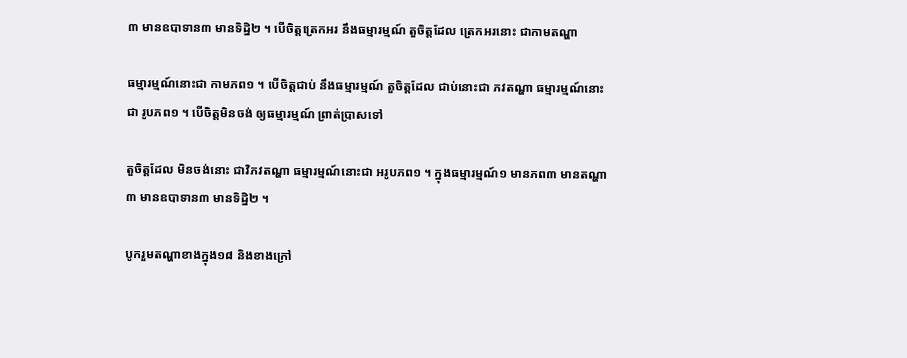៣ មានឧបាទាន៣ មានទិដ្និ២ ។ បើចិត្តត្រេកអរ នឹងធម្មារម្មណ៍ តួចិត្តដែល ត្រេកអរនោះ ជាកាមតណ្ហា

ធម្មារម្មណ៍នោះជា កាមភព១ ។ បើចិត្តជាប់ នឹងធម្មារម្មណ៍ តួចិត្តដែល ជាប់នោះជា ភវតណ្ហា ធម្មារម្មណ៍នោះជា រូបភព១ ។ បើចិត្តមិនចង់ ឲ្យធម្មារម្មណ៍ ព្រាត់ប្រាសទៅ

តួចិត្តដែល មិនចង់នោះ ជាវិភវតណ្ហា ធម្មារម្មណ៍នោះជា អរូបភព១ ។ ក្នុងធម្មារម្មណ៍១ មានភព៣ មានតណ្ហា៣ មានឧបាទាន៣ មានទិដ្និ២ ។

បូករួមតណ្ហាខាងក្នុង១៨ និងខាងក្រៅ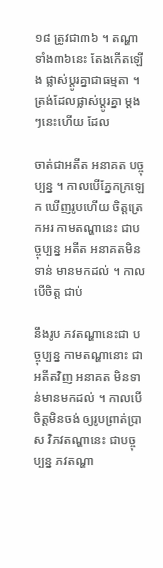១៨ ត្រូវជា៣៦ ។ តណ្ហាទាំង៣៦នេះ តែងកើតឡើង ផ្លាស់ប្តូរគ្នាជាធម្មតា ។ ត្រង់ដែលផ្លាស់ប្តូរគ្នា ម្តងៗនេះហើយ ដែល

ចាត់ជាអតីត អនាគត បច្ចុប្បន្ន ។ កាលបើភ្នែកក្រឡេក ឃើញរូបហើយ ចិត្តត្រេកអរ កាមតណ្ហានេះ ជាបច្ចុប្បន្ន អតីត អនាគតមិនទាន់ មានមកដល់ ។ កាលបើចិត្ត ជាប់

នឹងរូប ភវតណ្ហានេះជា បច្ចុប្បន្ន កាមតណ្ហានោះ ជាអតីតវិញ អនាគត មិនទាន់មានមកដល់ ។ កាលបើចិត្តមិនចង់ ឲ្យរូបព្រាត់ប្រាស វិភវតណ្ហានេះ ជាបច្ចុប្បន្ន ភវតណ្ហា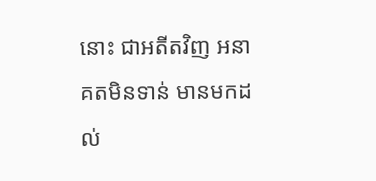នោះ ជាអតីតវិញ អនាគតមិនទាន់ មានមកដល់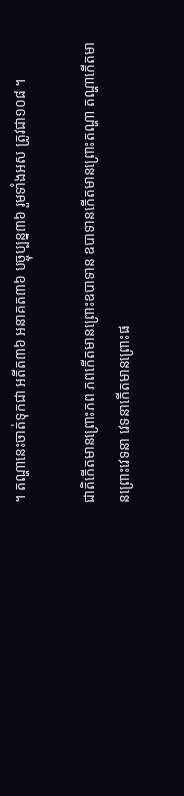។ តណ្ហានេះចាត់ទុកជា អតីត៣៦ អនាគត៣៦ បច្ចុប្បន្ន៣៦ រួមទាំងអស ត្រូវជា១០៨ ។

ជាតិកើតមានព្រោះភព ភពកើតមានព្រោះឧបាទាន ឧបាទានកើតមានព្រោះតណ្ហា តណ្ហាកើតមានព្រោះវេទនា វេទនាកើតមានព្រោះផ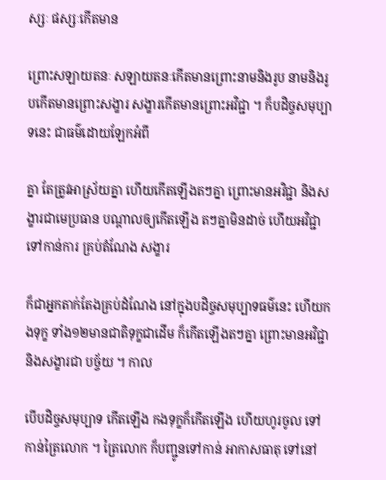ស្សៈ ផស្សៈកើតមាន

ព្រោះសឡាយតនៈ សឡាយតនៈកើតមានព្រោះនាមនិងរូប នាមនិងរូបកើតមានព្រោះសង្ខារ សង្ខារកើតមានព្រោះអវិជ្ជា ។ ក៏បដិច្ចសមុប្បាទនេះ ជាធម៌ដោយឡែកអំពី

គ្នា តែត្រូវអាស្រ័យគ្នា ហើយកើតឡើងតៗគ្នា ព្រោះមានអវិជ្ជា និងសង្ខារជាមេប្រធាន បណ្តាលឲ្យកើតឡើង តៗគ្នាមិនដាច់ ហើយអវិជ្ជា ទៅកាន់ការ គ្រប់តំណែង សង្ខារ

ក៏ជាអ្នកតាក់តែងគ្រប់ដំណែង នៅក្នុងបដិច្ចសមុប្បាទធម៌នេះ ហើយកងទុក្ខ ទាំង១២មានជាតិទុក្ខជាដើម ក៏កើតឡើងតៗគ្នា ព្រោះមានអវិជ្ជា និងសង្ខារជា បច្ច័យ ។ កាល

បើបដិច្ចសមុប្បាទ កើតឡើង កងទុក្ខក៏កើតឡើង ហើយហូរចូល ទៅកាន់ត្រៃលោក ។ ត្រៃលោក ក៏បញ្ជូនទៅកាន់ អាកាសធាតុ ទៅនៅ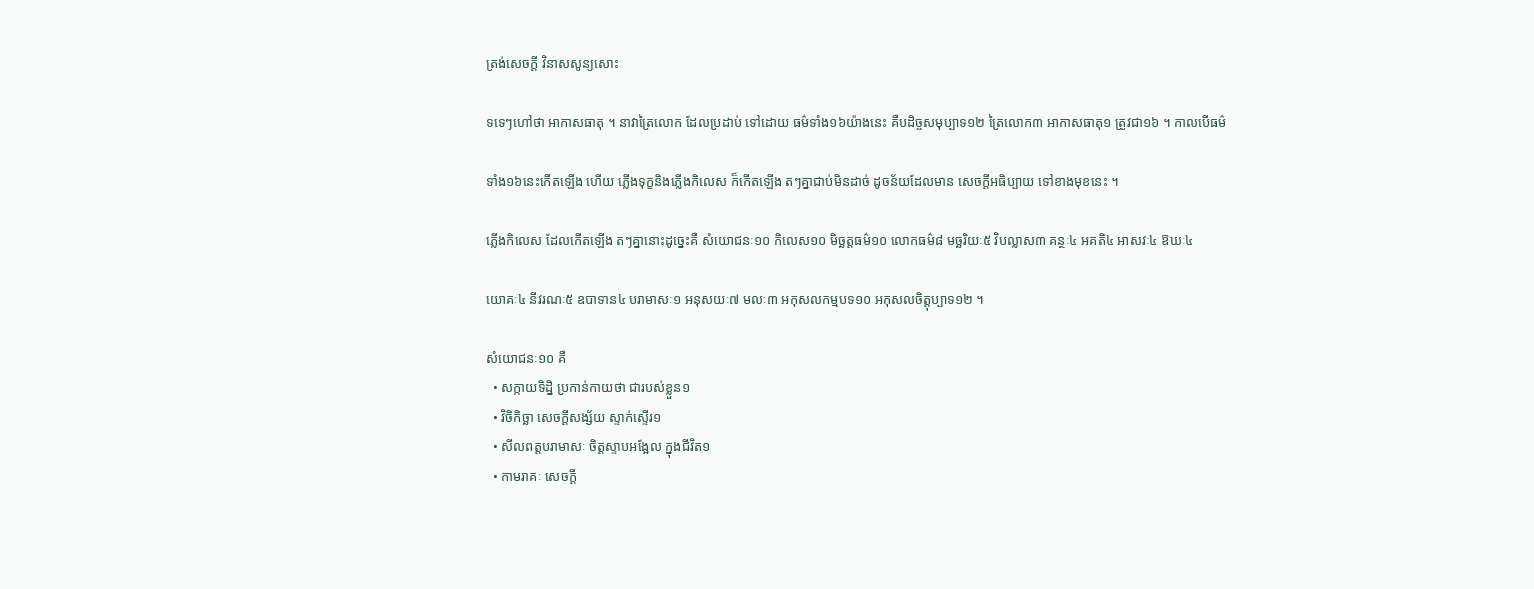ត្រង់សេចក្តី វិនាសសូន្យសោះ

ទទេៗហៅថា អាកាសធាតុ ។ នាវាត្រៃលោក ដែលប្រដាប់ ទៅដោយ ធម៌ទាំង១៦យ៉ាងនេះ គឺបដិច្ចសមុប្បាទ១២ ត្រៃលោក៣ អាកាសធាតុ១ ត្រូវជា១៦ ។ កាលបើធម៌

ទាំង១៦នេះកើតឡើង ហើយ ភ្លើងទុក្ខនិងភ្លើងកិលេស ក៏កើតឡើង តៗគ្នាជាប់មិនដាច់ ដូចន័យដែលមាន សេចក្តីអធិប្បាយ ទៅខាងមុខនេះ ។

ភ្លើងកិលេស ដែលកើតឡើង តៗគ្នានោះដូច្នេះគឺ សំយោជនៈ១០ កិលេស១០ មិច្ឆត្តធម៌១០ លោកធម៌៨ មច្ឆរិយៈ៥ វិបល្លាស៣ គន្ថៈ៤ អគតិ៤ អាសវៈ៤ ឱឃៈ៤

យោគៈ៤ នីវរណៈ៥ ឧបាទាន៤ បរាមាសៈ១ អនុសយៈ៧ មលៈ៣ អកុសលកម្មបទ១០ អកុសលចិត្តុប្បាទ១២ ។

សំយោជនៈ១០ គឺ
  • សក្កាយទិដ្និ ប្រកាន់កាយថា ជារបស់ខ្លួន១
  • វិចិកិច្ឆា សេចក្តីសង្ស័យ ស្ទាក់ស្ទើរ១
  • សីលពត្តបរាមាសៈ ចិត្តស្ទាបអង្អែល ក្នុងជីវិត១
  • កាមរាគៈ សេចក្តី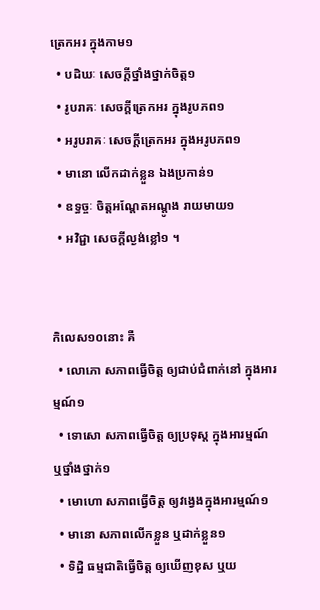ត្រេកអរ ក្នុងកាម១
  • បដិឃៈ សេចក្តីថ្នាំងថ្នាក់ចិត្ត១
  • រូបរាគៈ សេចក្តីត្រេកអរ ក្នុងរូបភព១
  • អរូបរាគៈ សេចក្តីត្រេកអរ ក្នុងអរូបភព១
  • មានោ លើកដាក់ខ្លួន ឯងប្រកាន់១
  • ឧទ្ធច្ចៈ ចិត្តអណ្តែតអណ្តូង រាយមាយ១
  • អវិជ្ជា សេចក្តីល្ងង់ខ្លៅ១ ។


កិលេស១០នោះ គឺ
  • លោភោ សភាពធ្វើចិត្ត ឲ្យជាប់ជំពាក់នៅ ក្នុងអារម្មណ៍១
  • ទោសោ សភាពធ្វើចិត្ត ឲ្យប្រទុស្ត ក្នុងអារម្មណ៍ ឬថ្នាំងថ្នាក់១
  • មោហោ សភាពធ្វើចិត្ត ឲ្យវង្វេងក្នុងអារម្មណ៍១
  • មានោ សភាពលើកខ្លួន ឬដាក់ខ្លួន១
  • ទិដ្និ ធម្មជាតិធ្វើចិត្ត ឲ្យឃើញខុស ឬយ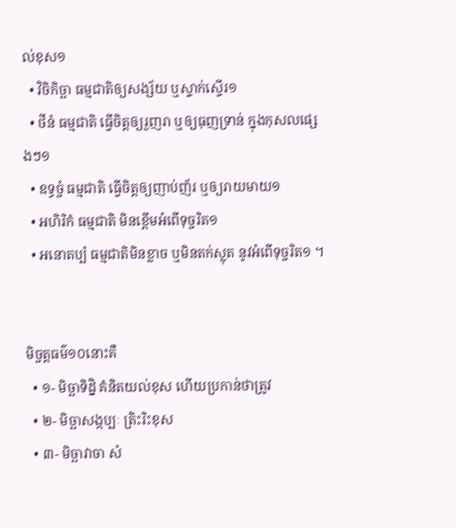ល់ខុស១
  • វិចិកិច្ឆា ធម្មជាតិឲ្យសង្ស័យ ឬស្ទាក់ស្ទើរ១
  • ថីនំ ធម្មជាតិ ធ្វើចិត្តឲ្យរួញរា ឬឲ្យធុញទ្រាន់ ក្នុងកុសលផ្សេងៗ១
  • ឧទ្ធច្ចំ ធម្មជាតិ ធ្វើចិត្តឲ្យញាប់ញ័រ ឬឲ្យរាយមាយ១
  • អហិរិកំ ធម្មជាតិ មិនខ្ពើមអំពើទុច្ចរិត១
  • អនោតប្បំ ធម្មជាតិមិនខ្លាច ឬមិនតក់ស្លុត នូវអំពើទុច្ចរិត១ ។


មិច្ចត្តធម៌១០នោះគឺ
  • ១- មិច្ឆាទិដ្និ គំនិតយល់ខុស ហើយប្រកាន់ថាត្រូវ
  • ២- មិច្ឆាសង្កប្បៈ ត្រិះរិះខុស
  • ៣- មិច្ឆាវាចា សំ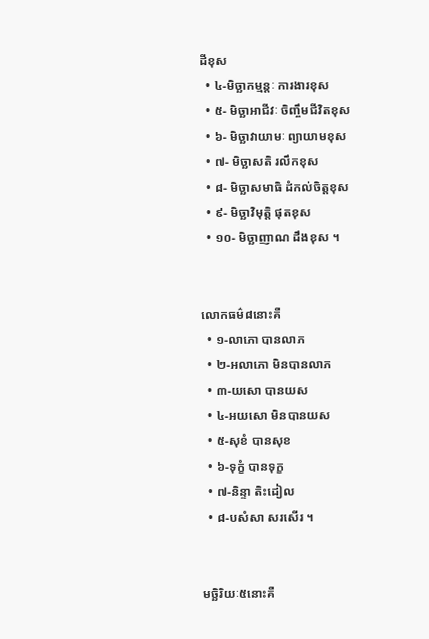ដីខុស
  • ៤-មិច្ឆាកម្មន្តៈ ការងារខុស
  • ៥- មិច្ឆាអាជីវៈ ចិញ្ចឹមជីវិតខុស
  • ៦- មិច្ឆាវាយាមៈ ព្យាយាមខុស
  • ៧- មិច្ឆាសតិ រលឹកខុស
  • ៨- មិច្ឆាសមាធិ ដំកល់ចិត្តខុស
  • ៩- មិច្ឆាវិមុត្តិ ផុតខុស
  • ១០- មិច្ឆាញាណ ដឹងខុស ។


លោកធម៌៨នោះគឺ
  • ១-លាភោ បានលាភ
  • ២-អលាភោ មិនបានលាភ
  • ៣-យសោ បានយស
  • ៤-អយសោ មិនបានយស
  • ៥-សុខំ បានសុខ
  • ៦-ទុក្ខំ បានទុក្ខ
  • ៧-និន្ទា តិះដៀល
  • ៨-បសំសា សរសើរ ។


មច្ឆិរិយៈ៥នោះគឺ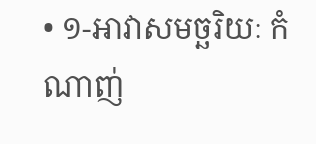• ១-អាវាសមច្ឆរិយៈ កំណាញ់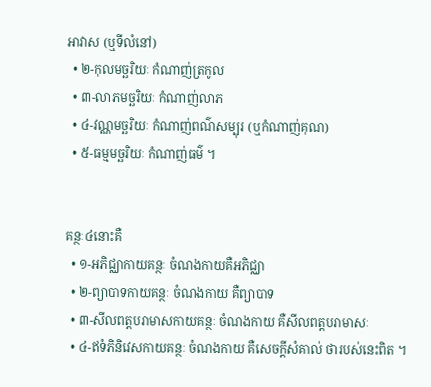អាវាស (ឬទីលំនៅ)
  • ២-កុលមច្ឆរិយៈ កំណាញ់ត្រកូល
  • ៣-លាភមច្ឆរិយៈ កំណាញ់លាភ
  • ៤-វណ្ណមច្ឆរិយៈ កំណាញ់ពណ៌សម្បុរ (ឬកំណាញ់គុណ)
  • ៥-ធម្មមច្ឆរិយៈ កំណាញ់ធម៌ ។


គន្ថៈ៤នោះគឺ
  • ១-អភិជ្ឈាកាយគន្ថៈ ចំណងកាយគឺអភិជ្ឈា
  • ២-ព្យាបាទកាយគន្ថៈ ចំណងកាយ គឺព្យាបាទ
  • ៣-សីលពត្តបរាមាសកាយគន្ថៈ ចំណងកាយ គឺសីលពត្តបរាមាសៈ
  • ៤-ឥទំភិនិវេសកាយគន្ថៈ ចំណងកាយ គឺសេចក្តីសំគាល់ ថារបស់នេះពិត ។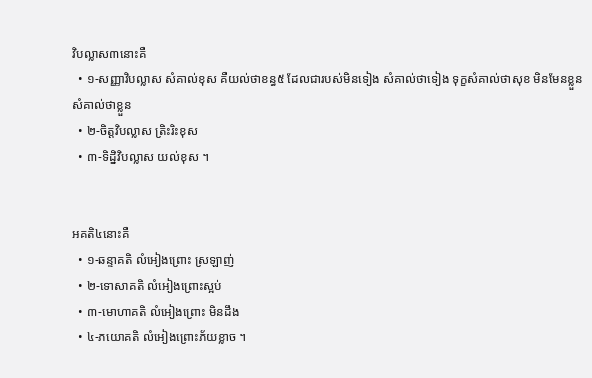វិបល្លាស៣នោះគឺ
  • ១-សញ្ញាវិបល្លាស សំគាល់ខុស គឺយល់ថាខន្ធ៥ ដែលជារបស់មិនទៀង សំគាល់ថាទៀង ទុក្ខសំគាល់ថាសុខ មិនមែនខ្លួន សំគាល់ថាខ្លួន
  • ២-ចិត្តវិបល្លាស ត្រិះរិះខុស
  • ៣-ទិដ្និវិបល្លាស យល់ខុស ។


អគតិ៤នោះគឺ
  • ១-ឆន្ទាគតិ លំអៀងព្រោះ ស្រឡាញ់
  • ២-ទោសាគតិ លំអៀងព្រោះស្អប់
  • ៣-មោហាគតិ លំអៀងព្រោះ មិនដឹង
  • ៤-ភយោគតិ លំអៀងព្រោះភ័យខ្លាច ។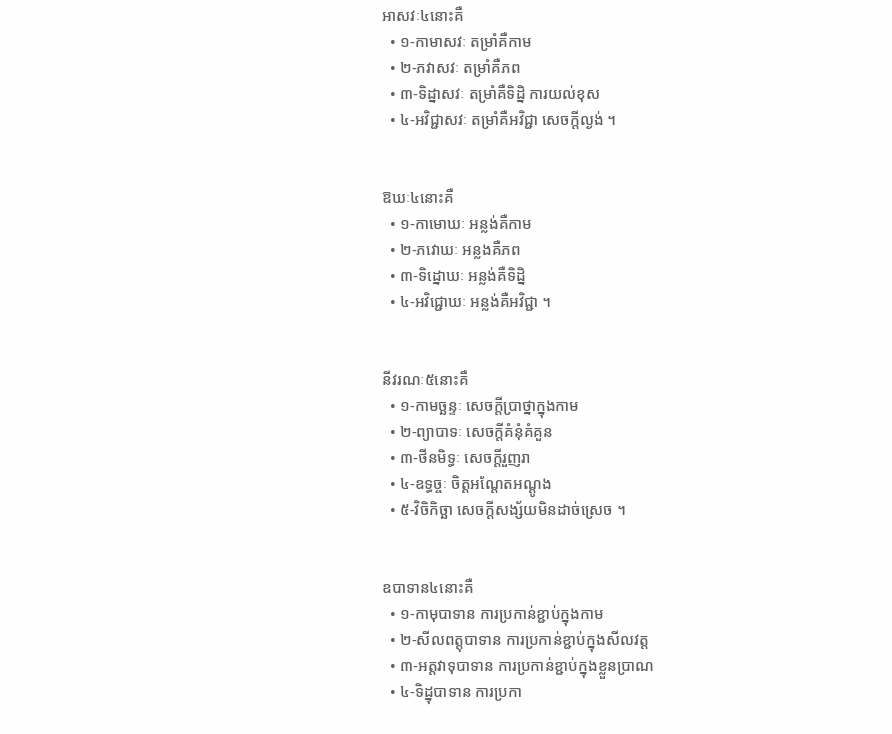អាសវៈ៤នោះគឺ
  • ១-កាមាសវៈ តម្រាំគឺកាម
  • ២-ភវាសវៈ តម្រាំគឺភព
  • ៣-ទិដ្នាសវៈ តម្រាំគឺទិដ្និ ការយល់ខុស
  • ៤-អវិជ្ជាសវៈ តម្រាំគឺអវិជ្ជា សេចក្តីល្ងង់ ។


ឱឃៈ៤នោះគឺ
  • ១-កាមោឃៈ អន្លង់គឺកាម
  • ២-ភវោឃៈ អន្លងគឺភព
  • ៣-ទិដ្នោឃៈ អន្លង់គឺទិដ្និ
  • ៤-អវិជ្ជោឃៈ អន្លង់គឺអវិជ្ជា ។


នីវរណៈ៥នោះគឺ
  • ១-កាមច្ឆន្ទៈ សេចក្តីប្រាថ្នាក្នុងកាម
  • ២-ព្យាបាទៈ សេចក្តីគំនុំគំគួន
  • ៣-ថីនមិទ្ធៈ សេចក្តីរួញរា
  • ៤-ឧទ្ធច្ចៈ ចិត្តអណ្តែតអណ្តូង
  • ៥-វិចិកិច្ឆា សេចក្តីសង្ស័យមិនដាច់ស្រេច ។


ឧបាទាន៤នោះគឺ
  • ១-កាមុបាទាន ការប្រកាន់ខ្ជាប់ក្នុងកាម
  • ២-សីលពត្តុបាទាន ការប្រកាន់ខ្ជាប់ក្នុងសីលវត្ត
  • ៣-អត្តវាទុបាទាន ការប្រកាន់ខ្ជាប់ក្នុងខ្លួនប្រាណ
  • ៤-ទិដ្នុបាទាន ការប្រកា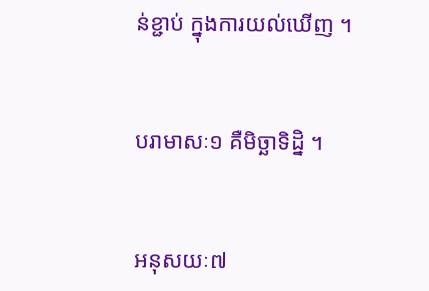ន់ខ្ជាប់ ក្នុងការយល់ឃើញ ។


បរាមាសៈ១ គឺមិច្ឆាទិដ្និ ។


អនុសយៈ៧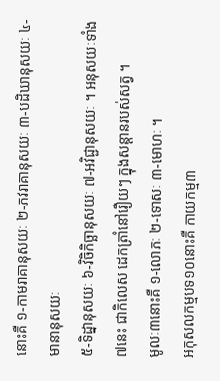នោះគឺ ១-កាមរាគានុសយៈ ២-ភវរាគានុសយៈ ៣-បដិឃានុសយៈ ៤-មានានុសយៈ
៥-ទិដ្នានុសយៈ ៦-វិចិកិច្ឆានុសយៈ ៧-អវិជ្ជានុសយៈ ។ អនុសយៈទាំង៧នេះ ជាកិលេស ដេកត្រាំនៅរឿយៗ ក្នុងសន្តានរបស់សត្វ ។
មូលៈ៣នោះគឺ ១-លោភៈ ២-ទោសៈ ៣-មោហៈ ។
អកុសលកម្មបទ១០នោះគឺ កាយកម្ម៣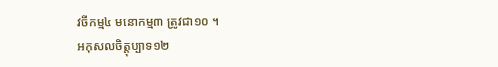វចីកម្ម៤ មនោកម្ម៣ ត្រូវជា១០ ។
អកុសលចិត្តុប្បាទ១២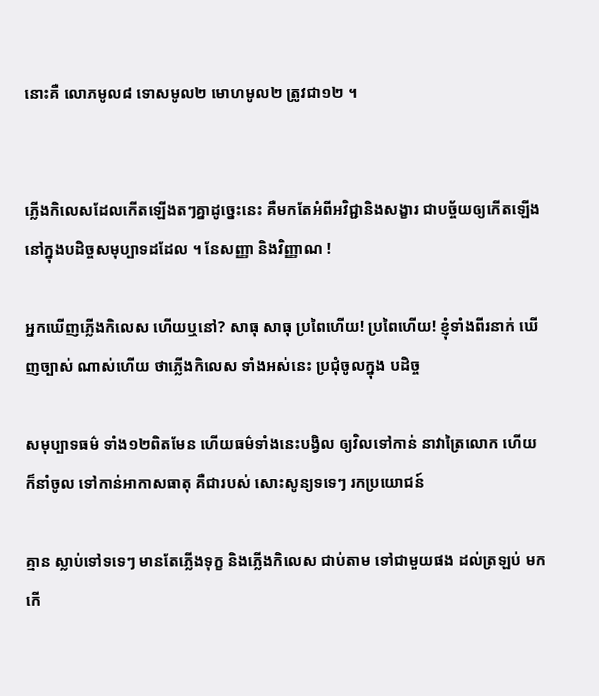នោះគឺ លោភមូល៨ ទោសមូល២ មោហមូល២ ត្រូវជា១២ ។


ភ្លើងកិលេសដែលកើតឡើងតៗគ្នាដូច្នេះនេះ គឺមកតែអំពីអវិជ្ជានិងសង្ខារ ជាបច្ច័យឲ្យកើតឡើង នៅក្នុងបដិច្ចសមុប្បាទដដែល ។ នែសញ្ញា និងវិញ្ញាណ !

អ្នកឃើញភ្លើងកិលេស ហើយឬនៅ? សាធុ សាធុ ប្រពៃហើយ! ប្រពៃហើយ! ខ្ញុំទាំងពីរនាក់ ឃើញច្បាស់ ណាស់ហើយ ថាភ្លើងកិលេស ទាំងអស់នេះ ប្រជុំចូលក្នុង បដិច្ច

សមុប្បាទធម៌ ទាំង១២ពិតមែន ហើយធម៌ទាំងនេះបង្វិល ឲ្យវិលទៅកាន់ នាវាត្រៃលោក ហើយក៏នាំចូល ទៅកាន់អាកាសធាតុ គឺជារបស់ សោះសូន្យទទេៗ រកប្រយោជន៍

គ្មាន ស្លាប់ទៅទទេៗ មានតែភ្លើងទុក្ខ និងភ្លើងកិលេស ជាប់តាម ទៅជាមួយផង ដល់ត្រឡប់ មកកើ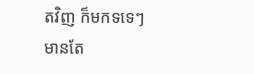តវិញ ក៏មកទទេៗ មានតែ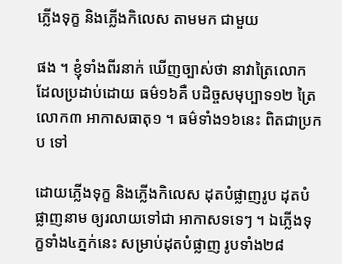ភ្លើងទុក្ខ និងភ្លើងកិលេស តាមមក ជាមួយ

ផង ។ ខ្ញុំទាំងពីរនាក់ ឃើញច្បាស់ថា នាវាត្រៃលោក ដែលប្រដាប់ដោយ ធម៌១៦គឺ បដិច្ចសមុប្បាទ១២ ត្រៃលោក៣ អាកាសធាតុ១ ។ ធម៌ទាំង១៦នេះ ពិតជាប្រកប ទៅ

ដោយភ្លើងទុក្ខ និងភ្លើងកិលេស ដុតបំផ្លាញរូប ដុតបំផ្លាញនាម ឲ្យរលាយទៅជា អាកាសទទេៗ ។ ឯភ្លើងទុក្ខទាំង៤ភ្នក់នេះ សម្រាប់ដុតបំផ្លាញ រូបទាំង២៨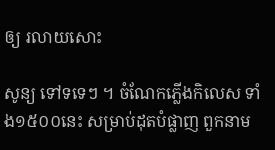ឲ្យ រលាយសោះ

សូន្យ ទៅទទេៗ ។ ចំណែកភ្លើងកិលេស ទាំង១៥០០នេះ សម្រាប់ដុតបំផ្លាញ ពួកនាម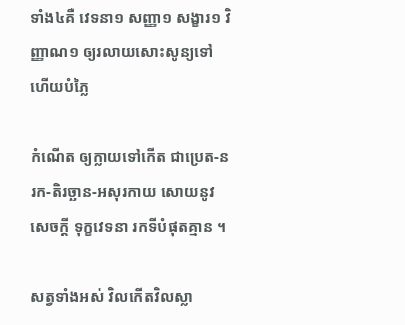ទាំង៤គឺ វេទនា១ សញ្ញា១ សង្ខារ១ វិញ្ញាណ១ ឲ្យរលាយសោះសូន្យទៅ ហើយបំភ្លៃ

កំណើត ឲ្យក្លាយទៅកើត ជាប្រេត-នរក-តិរច្ឆាន-អសុរកាយ សោយនូវសេចក្តី ទុក្ខវេទនា រកទីបំផុតគ្មាន ។

សត្វទាំងអស់ វិលកើតវិលស្លា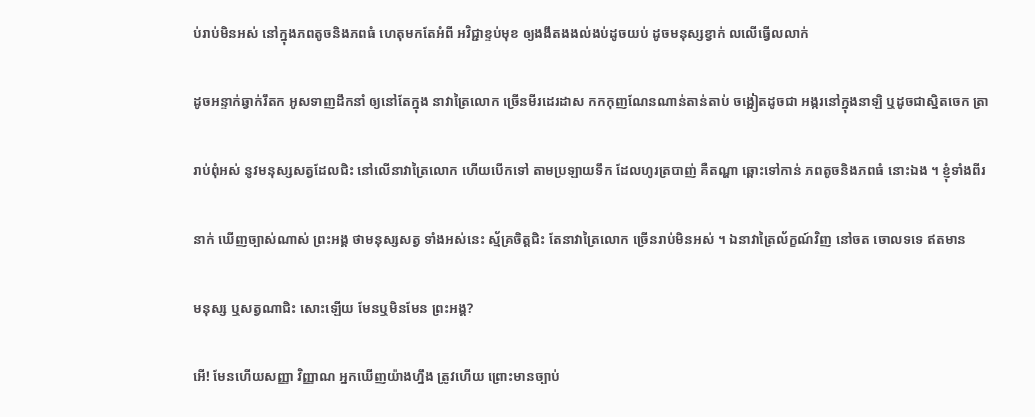ប់រាប់មិនអស់ នៅក្នុងភពតូចនិងភពធំ ហេតុមកតែអំពី អវិជ្ជាខ្ទប់មុខ ឲ្យងងឹតងងល់ងប់ដូចយប់ ដូចមនុស្សខ្វាក់ លលើធ្វើលលាក់

ដូចអន្ទាក់ឆ្វាក់រឹតក អូសទាញដឹកនាំ ឲ្យនៅតែក្នុង នាវាត្រៃលោក ច្រើនមីរដេរដាស កកកុញណែនណាន់តាន់តាប់ ចង្អៀតដូចជា អង្ករនៅក្នុងនាឡិ ឬដូចជាស្និតចេក ត្រា

រាប់ពុំអស់ នូវមនុស្សសត្វដែលជិះ នៅលើនាវាត្រៃលោក ហើយបើកទៅ តាមប្រឡាយទឹក ដែលហូរត្របាញ់ គឺតណ្ហា ឆ្ពោះទៅកាន់ ភពតូចនិងភពធំ នោះឯង ។ ខ្ញុំទាំងពីរ

នាក់ ឃើញច្បាស់ណាស់ ព្រះអង្គ ថាមនុស្សសត្វ ទាំងអស់នេះ ស្ម័គ្រចិត្តជិះ តែនាវាត្រៃលោក ច្រើនរាប់មិនអស់ ។ ឯនាវាត្រៃល័ក្ខណ៍វិញ នៅចត ចោលទទេ ឥតមាន

មនុស្ស ឬសត្វណាជិះ សោះឡើយ មែនឬមិនមែន ព្រះអង្គ?

អើ! មែនហើយសញ្ញា វិញ្ញាណ អ្នកឃើញយ៉ាងហ្នឹង ត្រូវហើយ ព្រោះមានច្បាប់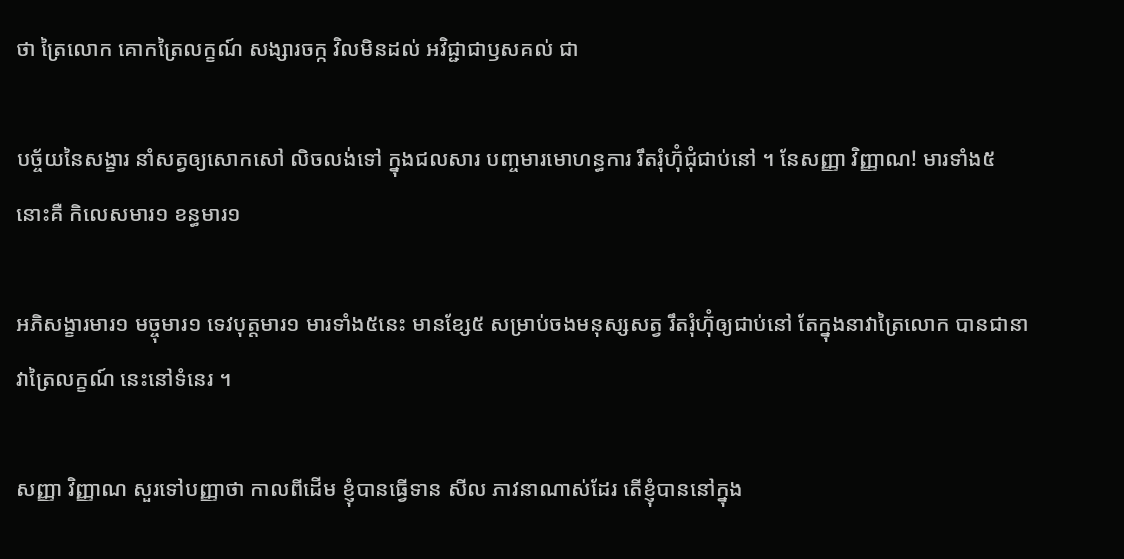ថា ត្រៃលោក គោកត្រៃលក្ខណ៍ សង្សារចក្ក វិលមិនដល់ អវិជ្ជាជាឫសគល់ ជា

បច្ច័យនៃសង្ខារ នាំសត្វឲ្យសោកសៅ លិចលង់ទៅ ក្នុងជលសារ បញ្ចមារមោហន្ធការ រឹតរុំហ៊ុំជុំជាប់នៅ ។ នែសញ្ញា វិញ្ញាណ! មារទាំង៥នោះគឺ កិលេសមារ១ ខន្ធមារ១

អភិសង្ខារមារ១ មច្ចុមារ១ ទេវបុត្តមារ១ មារទាំង៥នេះ មានខ្សែ៥ សម្រាប់ចងមនុស្សសត្វ រឹតរុំហ៊ុំឲ្យជាប់នៅ តែក្នុងនាវាត្រៃលោក បានជានាវាត្រៃលក្ខណ៍ នេះនៅទំនេរ ។

សញ្ញា វិញ្ញាណ សួរទៅបញ្ញាថា កាលពីដើម ខ្ញុំបានធ្វើទាន សីល ភាវនាណាស់ដែរ តើខ្ញុំបាននៅក្នុង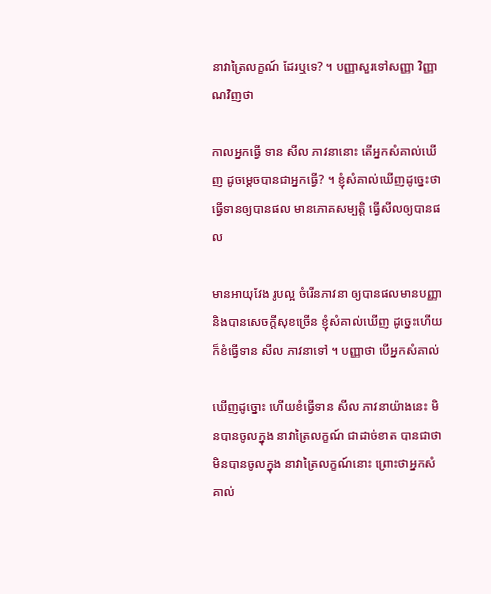នាវាត្រៃលក្ខណ៍ ដែរឬទេ? ។ បញ្ញាសួរទៅសញ្ញា វិញ្ញាណវិញថា

កាលអ្នកធ្វើ ទាន សីល ភាវនានោះ តើអ្នកសំគាល់ឃើញ ដូចម្តេចបានជាអ្នកធ្វើ? ។ ខ្ញុំសំគាល់ឃើញដូច្នេះថា ធ្វើទានឲ្យបានផល មានភោគសម្បត្តិ ធ្វើសីលឲ្យបានផល

មានអាយុវែង រូបល្អ ចំរើនភាវនា ឲ្យបានផលមានបញ្ញា និងបានសេចក្តីសុខច្រើន ខ្ញុំសំគាល់ឃើញ ដូច្នេះហើយ ក៏ខំធ្វើទាន សីល ភាវនាទៅ ។ បញ្ញាថា បើអ្នកសំគាល់

ឃើញដូច្នោះ ហើយខំធ្វើទាន សីល ភាវនាយ៉ាងនេះ មិនបានចូលក្នុង នាវាត្រៃលក្ខណ៍ ជាដាច់ខាត បានជាថា មិនបានចូលក្នុង នាវាត្រៃលក្ខណ៍នោះ ព្រោះថាអ្នកសំគាល់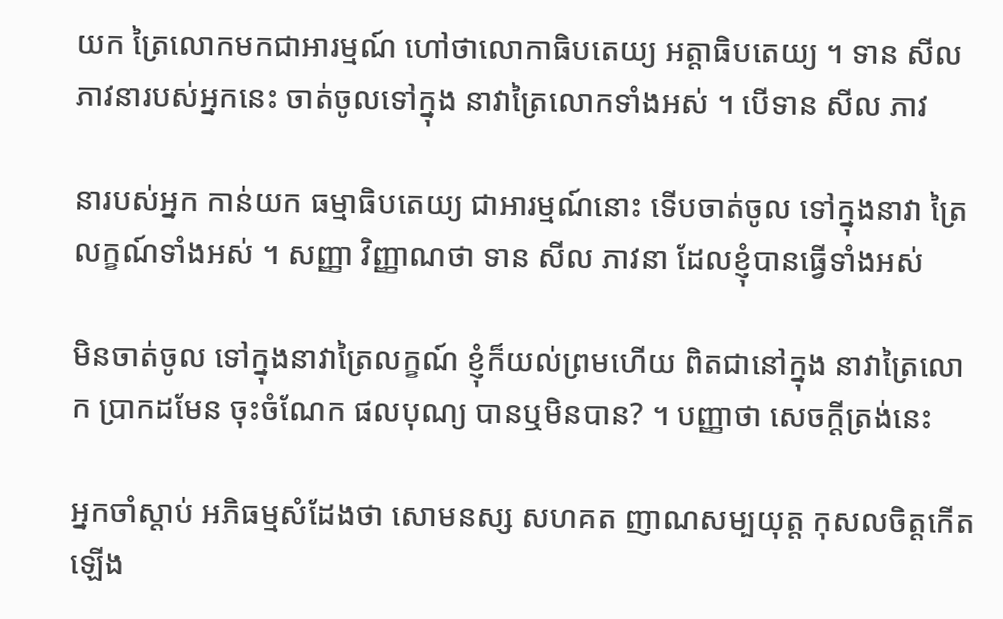យក ត្រៃលោកមកជាអារម្មណ៍ ហៅថាលោកាធិបតេយ្យ អត្តាធិបតេយ្យ ។ ទាន សីល ភាវនារបស់អ្នកនេះ ចាត់ចូលទៅក្នុង នាវាត្រៃលោកទាំងអស់ ។ បើទាន សីល ភាវ

នារបស់អ្នក កាន់យក ធម្មាធិបតេយ្យ ជាអារម្មណ៍នោះ ទើបចាត់ចូល ទៅក្នុងនាវា ត្រៃលក្ខណ៍ទាំងអស់ ។ សញ្ញា វិញ្ញាណថា ទាន សីល ភាវនា ដែលខ្ញុំបានធ្វើទាំងអស់

មិនចាត់ចូល ទៅក្នុងនាវាត្រៃលក្ខណ៍ ខ្ញុំក៏យល់ព្រមហើយ ពិតជានៅក្នុង នាវាត្រៃលោក ប្រាកដមែន ចុះចំណែក ផលបុណ្យ បានឬមិនបាន? ។ បញ្ញាថា សេចក្តីត្រង់នេះ

អ្នកចាំស្តាប់ អភិធម្មសំដែងថា សោមនស្ស សហគត ញាណសម្បយុត្ត កុសលចិត្តកើតឡើង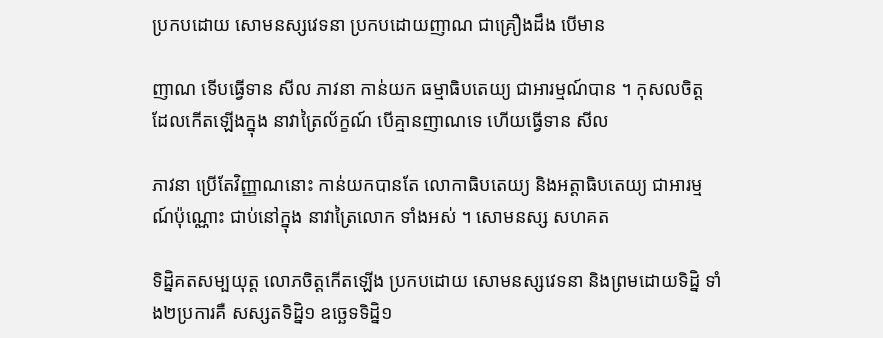ប្រកបដោយ សោមនស្សវេទនា ប្រកបដោយញាណ ជាគ្រឿងដឹង បើមាន

ញាណ ទើបធ្វើទាន សីល ភាវនា កាន់យក ធម្មាធិបតេយ្យ ជាអារម្មណ៍បាន ។ កុសលចិត្ត ដែលកើតឡើងក្នុង នាវាត្រៃល័ក្ខណ៍ បើគ្មានញាណទេ ហើយធ្វើទាន សីល

ភាវនា ប្រើតែវិញ្ញាណនោះ កាន់យកបានតែ លោកាធិបតេយ្យ និងអត្តាធិបតេយ្យ ជាអារម្មណ៍ប៉ុណ្ណោះ ជាប់នៅក្នុង នាវាត្រៃលោក ទាំងអស់ ។ សោមនស្ស សហគត

ទិដ្និគតសម្បយុត្ត លោភចិត្តកើតឡើង ប្រកបដោយ សោមនស្សវេទនា និងព្រមដោយទិដ្និ ទាំង២ប្រការគឺ សស្សតទិដ្និ១ ឧច្ឆេទទិដ្និ១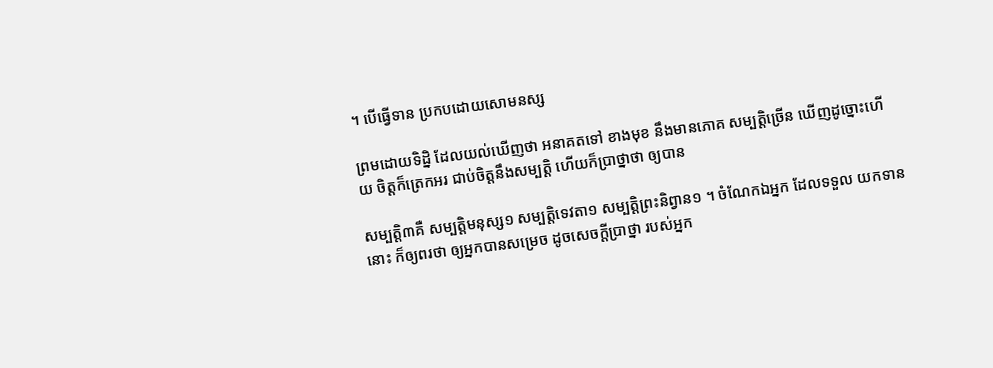។ បើធ្វើទាន ប្រកបដោយសោមនស្ស

ព្រមដោយទិដ្និ ដែលយល់ឃើញថា អនាគតទៅ ខាងមុខ នឹងមានភោគ សម្បត្តិច្រើន ឃើញដូច្នោះហើយ ចិត្តក៏ត្រេកអរ ជាប់ចិត្តនឹងសម្បត្តិ ហើយក៏ប្រាថ្នាថា ឲ្យបាន

សម្បត្តិ៣គឺ សម្បត្តិមនុស្ស១ សម្បត្តិទេវតា១ សម្បត្តិព្រះនិព្វាន១ ។ ចំណែកឯអ្នក ដែលទទួល យកទាននោះ ក៏ឲ្យពរថា ឲ្យអ្នកបានសម្រេច ដូចសេចក្តីប្រាថ្នា របស់អ្នក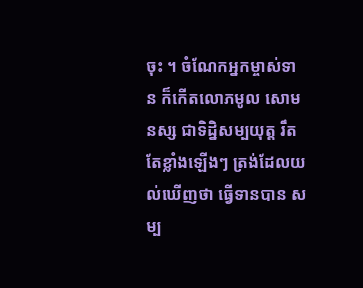ចុះ ។ ចំណែកអ្នកម្ចាស់ទាន ក៏កើតលោភមូល សោមនស្ស ជាទិដ្និសម្បយុត្ត រឹតតែខ្លាំងឡើងៗ ត្រង់ដែលយល់ឃើញថា ធ្វើទានបាន សម្ប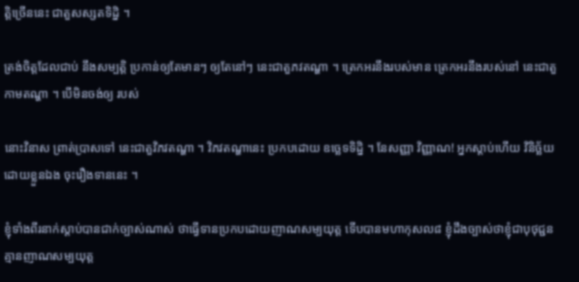ត្តិច្រើននេះ ជាតួសស្សតទិដ្និ ។

ត្រង់ចិត្តដែលជាប់ នឹងសម្បត្តិ ប្រកាន់ឲ្យតែមានៗ ឲ្យតែនៅៗ នេះជាតួភវតណ្ហា ។ ត្រេកអរនឹងរបស់មាន ត្រេកអរនឹងរបស់នៅ នេះជាតួកាមតណ្ហា ។ បើមិនចង់ឲ្យ របស់

នោះវិនាស ព្រាត់ប្រាសទៅ នេះជាតួវិភវតណ្ហា ។ វិភវតណ្ហានេះ ប្រកបដោយ ឧច្ឆេទទិដ្និ ។ នែសញ្ញា វិញ្ញាណ! អ្នកស្តាប់ហើយ វិនិច្ឆ័យដោយខ្លួនឯង ចុះរឿងទាននេះ ។

ខ្ញុំទាំងពីរនាក់ស្តាប់បានជាក់ច្បាស់ណាស់ ថាធ្វើទានប្រកបដោយញាណសម្បយុត្ត ទើបបានមហាកុសល៨ ខ្ញុំដឹងច្បាស់ថាខ្ញុំជាបុថុជ្ជន គ្មានញាណសម្បយុត្ត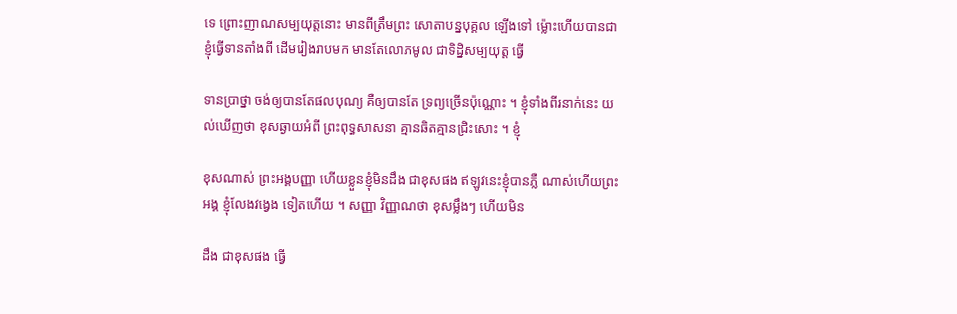ទេ ព្រោះញាណសម្បយុត្តនោះ មានពីត្រឹមព្រះ សោតាបន្នបុគ្គល ឡើងទៅ ម្ល៉ោះហើយបានជា ខ្ញុំធ្វើទានតាំងពី ដើមរៀងរាបមក មានតែលោភមូល ជាទិដ្និសម្បយុត្ត ធ្វើ

ទានប្រាថ្នា ចង់ឲ្យបានតែផលបុណ្យ គឺឲ្យបានតែ ទ្រព្យច្រើនប៉ុណ្ណោះ ។ ខ្ញុំទាំងពីរនាក់នេះ យល់ឃើញថា ខុសឆ្ងាយអំពី ព្រះពុទ្ធសាសនា គ្មានឆិតគ្មានជ្រិះសោះ ។ ខ្ញុំ

ខុសណាស់ ព្រះអង្គបញ្ញា ហើយខ្លួនខ្ញុំមិនដឹង ជាខុសផង ឥឡូវនេះខ្ញុំបានភ្លឺ ណាស់ហើយព្រះអង្គ ខ្ញុំលែងវង្វេង ទៀតហើយ ។ សញ្ញា វិញ្ញាណថា ខុសម្លឹងៗ ហើយមិន

ដឹង ជាខុសផង ធ្វើ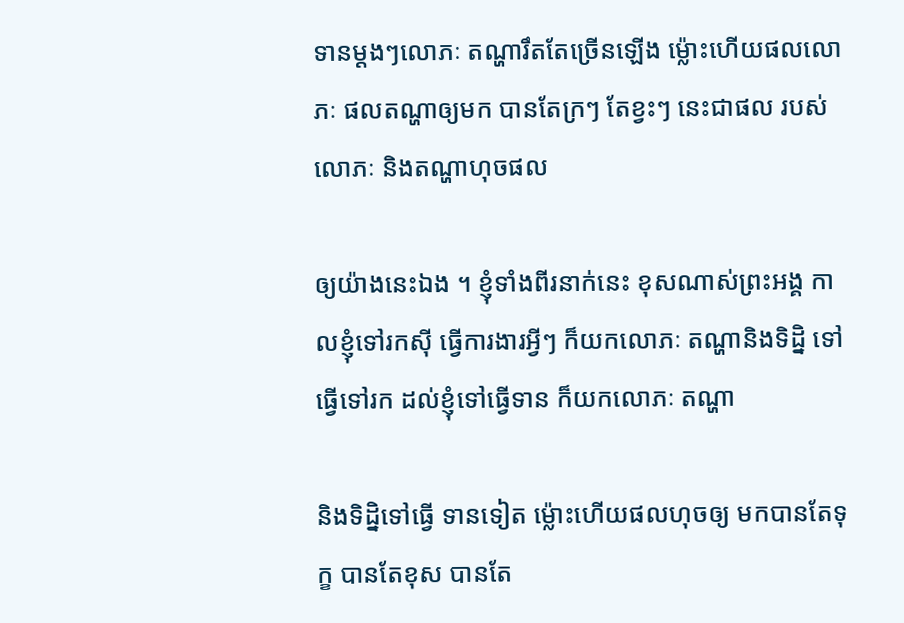ទានម្តងៗលោភៈ តណ្ហារឹតតែច្រើនឡើង ម៉្លោះហើយផលលោភៈ ផលតណ្ហាឲ្យមក បានតែក្រៗ តែខ្វះៗ នេះជាផល របស់លោភៈ និងតណ្ហាហុចផល

ឲ្យយ៉ាងនេះឯង ។ ខ្ញុំទាំងពីរនាក់នេះ ខុសណាស់ព្រះអង្គ កាលខ្ញុំទៅរកស៊ី ធ្វើការងារអ្វីៗ ក៏យកលោភៈ តណ្ហានិងទិដិ្ន ទៅធ្វើទៅរក ដល់ខ្ញុំទៅធ្វើទាន ក៏យកលោភៈ តណ្ហា

និងទិដ្និទៅធ្វើ ទានទៀត ម៉្លោះហើយផលហុចឲ្យ មកបានតែទុក្ខ បានតែខុស បានតែ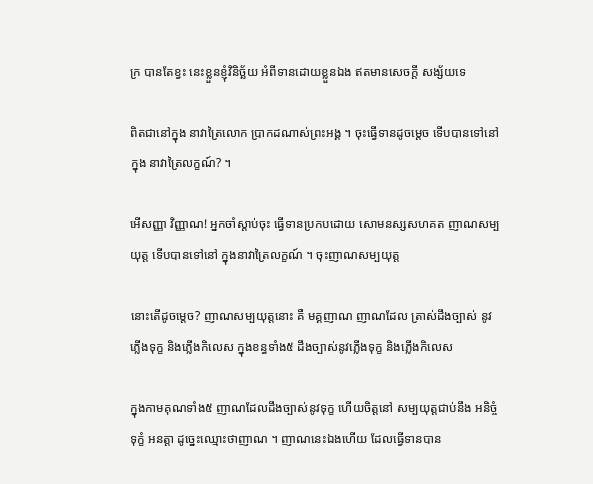ក្រ បានតែខ្វះ នេះខ្លួនខ្ញុំវិនិច្ឆ័យ អំពីទានដោយខ្លួនឯង ឥតមានសេចក្តី សង្ស័យទេ

ពិតជានៅក្នុង នាវាត្រៃលោក ប្រាកដណាស់ព្រះអង្គ ។ ចុះធ្វើទានដូចម្តេច ទើបបានទៅនៅក្នុង នាវាត្រៃលក្ខណ៍? ។

អើសញ្ញា វិញ្ញាណ! អ្នកចាំស្តាប់ចុះ ធ្វើទានប្រកបដោយ សោមនស្សសហគត ញាណសម្បយុត្ត ទើបបានទៅនៅ ក្នុងនាវាត្រៃលក្ខណ៍ ។ ចុះញាណសម្បយុត្ត

នោះតើដូចម្តេច? ញាណសម្បយុត្តនោះ គឺ មគ្គញាណ ញាណដែល ត្រាស់ដឹងច្បាស់ នូវភ្លើងទុក្ខ និងភ្លើងកិលេស ក្នុងខន្ធទាំង៥ ដឹងច្បាស់នូវភ្លើងទុក្ខ និងភ្លើងកិលេស

ក្នុងកាមគុណទាំង៥ ញាណដែលដឹងច្បាស់នូវទុក្ខ ហើយចិត្តនៅ សម្បយុត្តជាប់នឹង អនិច្ចំ ទុក្ខំ អនត្តា ដូច្នេះឈ្មោះថាញាណ ។ ញាណនេះឯងហើយ ដែលធ្វើទានបាន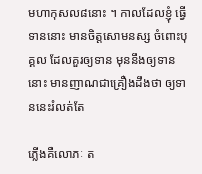មហាកុសល៨នោះ ។ កាលដែលខ្ញុំ ធ្វើទាននោះ មានចិត្តសោមនស្ស ចំពោះបុគ្គល ដែលគួរឲ្យទាន មុននឹងឲ្យទាននោះ មានញាណជាគ្រឿងដឹងថា ឲ្យទាននេះរំលត់តែ

ភ្លើងគឺលោភៈ ត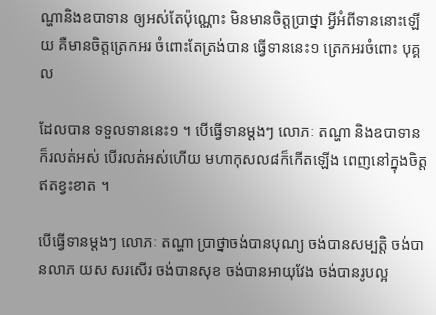ណ្ហានិងឧបាទាន ឲ្យអស់តែប៉ុណ្ណោះ មិនមានចិត្តប្រាថ្នា អ្វីអំពីទាននោះឡើយ គឺមានចិត្តត្រេកអរ ចំពោះតែត្រង់បាន ធ្វើទាននេះ១ ត្រេកអរចំពោះ បុគ្គល

ដែលបាន ទទួលទាននេះ១ ។ បើធ្វើទានម្តងៗ លោភៈ តណ្ហា និងឧបាទាន ក៏រលត់អស់ បើរលត់អស់ហើយ មហាកុសល៨ក៏កើតឡើង ពេញនៅក្នុងចិត្ត ឥតខ្វះខាត ។

បើធ្វើទានម្តងៗ លោភៈ តណ្ហា ប្រាថ្នាចង់បានបុណ្យ ចង់បានសម្បត្តិ ចង់បានលាភ យស សរសើរ ចង់បានសុខ ចង់បានអាយុវែង ចង់បានរូបល្អ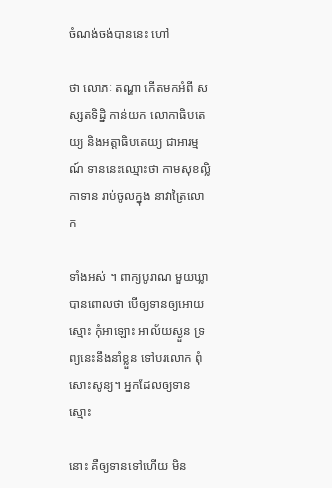ចំណង់ចង់បាននេះ ហៅ

ថា លោភៈ តណ្ហា កើតមកអំពី សស្សតទិដ្និ កាន់យក លោកាធិបតេយ្យ និងអត្តាធិបតេយ្យ ជាអារម្មណ៍ ទាននេះឈ្មោះថា កាមសុខល្លិកាទាន រាប់ចូលក្នុង នាវាត្រៃលោក

ទាំងអស់ ។ ពាក្យបូរាណ មួយឃ្លាបានពោលថា បើឲ្យទានឲ្យអោយស្មោះ កុំអាឡោះ អាល័យស្ងួន ទ្រព្យនេះនឹងនាំខ្លួន ទៅបរលោក ពុំសោះសូន្យ។ អ្នកដែលឲ្យទាន ស្មោះ

នោះ គឺឲ្យទានទៅហើយ មិន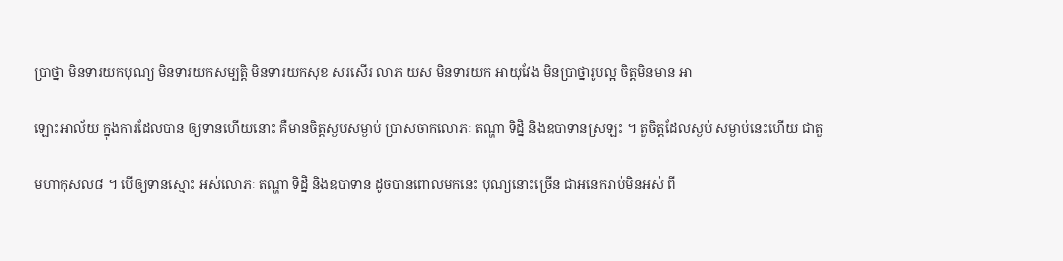ប្រាថ្នា មិនទារយកបុណ្យ មិនទារយកសម្បត្តិ មិនទារយកសុខ សរសើរ លាភ យស មិនទារយក អាយុវែង មិនប្រាថ្នារូបល្អ ចិត្តមិនមាន អា

ឡោះអាល័យ ក្នុងការដែលបាន ឲ្យទានហើយនោះ គឺមានចិត្តស្ងបសម្ងាប់ ប្រាសចាកលោភៈ តណ្ហា ទិដ្និ និងឧបាទានស្រឡះ ។ តួចិត្តដែលស្ងប់ សម្ងាប់នេះហើយ ជាតួ

មហាកុសល៨ ។ បើឲ្យទានស្មោះ អស់លោភៈ តណ្ហា ទិដ្និ និងឧបាទាន ដូចបានពោលមកនេះ បុណ្យនោះច្រើន ជាអនេករាប់មិនអស់ ពី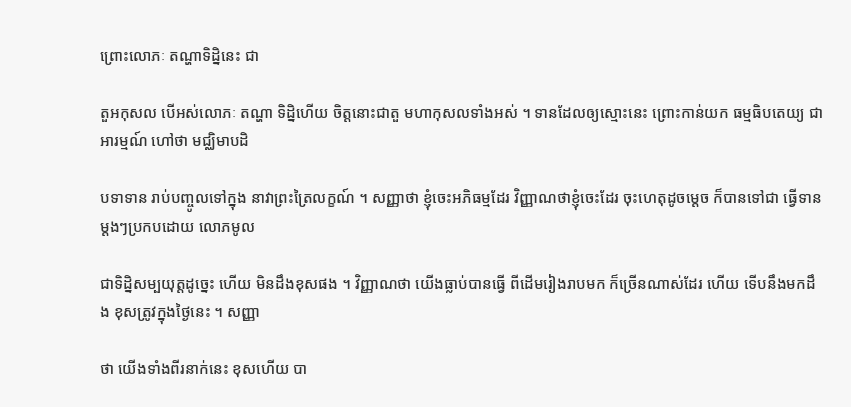ព្រោះលោភៈ តណ្ហាទិដ្និនេះ ជា

តួអកុសល បើអស់លោភៈ តណ្ហា ទិដ្និហើយ ចិត្តនោះជាតួ មហាកុសលទាំងអស់ ។ ទានដែលឲ្យស្មោះនេះ ព្រោះកាន់យក ធម្មធិបតេយ្យ ជាអារម្មណ៍ ហៅថា មជ្ឈិមាបដិ

បទាទាន រាប់បញ្ចូលទៅក្នុង នាវាព្រះត្រៃលក្ខណ៍ ។ សញ្ញាថា ខ្ញុំចេះអភិធម្មដែរ វិញ្ញាណថាខ្ញុំចេះដែរ ចុះហេតុដូចម្តេច ក៏បានទៅជា ធ្វើទានម្តងៗប្រកបដោយ លោភមូល

ជាទិដ្និសម្បយុត្តដូច្នេះ ហើយ មិនដឹងខុសផង ។ វិញ្ញាណថា យើងធ្លាប់បានធ្វើ ពីដើមរៀងរាបមក ក៏ច្រើនណាស់ដែរ ហើយ ទើបនឹងមកដឹង ខុសត្រូវក្នុងថ្ងៃនេះ ។ សញ្ញា

ថា យើងទាំងពីរនាក់នេះ ខុសហើយ បា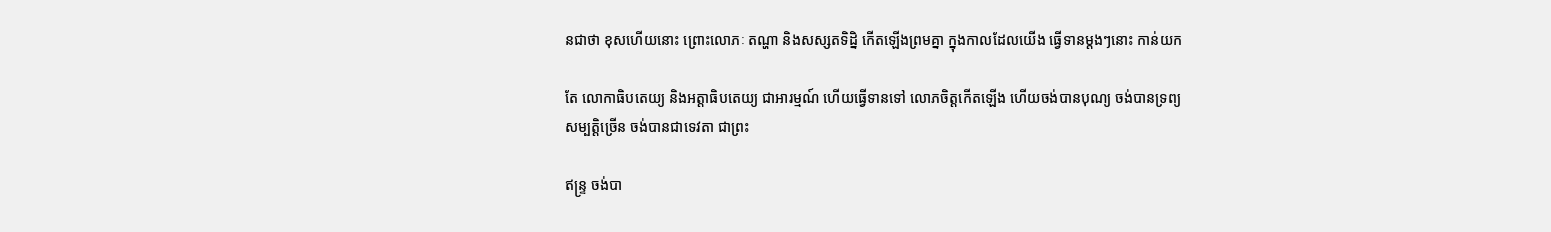នជាថា ខុសហើយនោះ ព្រោះលោភៈ តណ្ហា និងសស្សតទិដ្និ កើតឡើងព្រមគ្នា ក្នុងកាលដែលយើង ធ្វើទានម្តងៗនោះ កាន់យក

តែ លោកាធិបតេយ្យ និងអត្តាធិបតេយ្យ ជាអារម្មណ៍ ហើយធ្វើទានទៅ លោភចិត្តកើតឡើង ហើយចង់បានបុណ្យ ចង់បានទ្រព្យ សម្បត្តិច្រើន ចង់បានជាទេវតា ជាព្រះ

ឥន្រ្ទ ចង់បា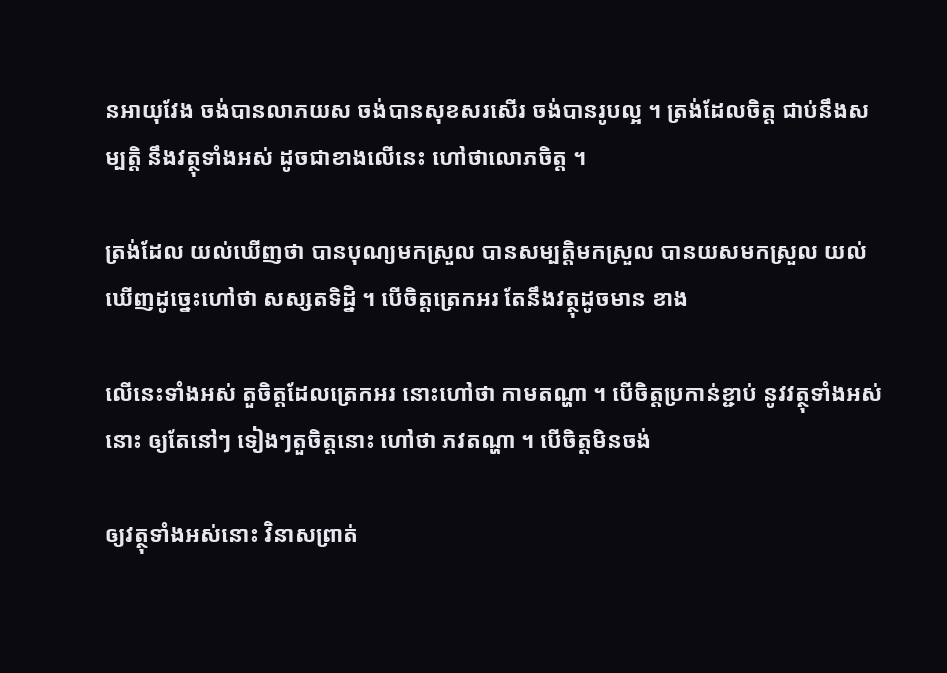នអាយុវែង ចង់បានលាភយស ចង់បានសុខសរសើរ ចង់បានរូបល្អ ។ ត្រង់ដែលចិត្ត ជាប់នឹងសម្បត្តិ នឹងវត្ថុទាំងអស់ ដូចជាខាងលើនេះ ហៅថាលោភចិត្ត ។

ត្រង់ដែល យល់ឃើញថា បានបុណ្យមកស្រួល បានសម្បត្តិមកស្រួល បានយសមកស្រួល យល់ឃើញដូច្នេះហៅថា សស្សតទិដិ្ន ។ បើចិត្តត្រេកអរ តែនឹងវត្ថុដូចមាន ខាង

លើនេះទាំងអស់ តួចិត្តដែលត្រេកអរ នោះហៅថា កាមតណ្ហា ។ បើចិត្តប្រកាន់ខ្ជាប់ នូវវត្ថុទាំងអស់នោះ ឲ្យតែនៅៗ ទៀងៗតួចិត្តនោះ ហៅថា ភវតណ្ហា ។ បើចិត្តមិនចង់

ឲ្យវត្ថុទាំងអស់នោះ វិនាសព្រាត់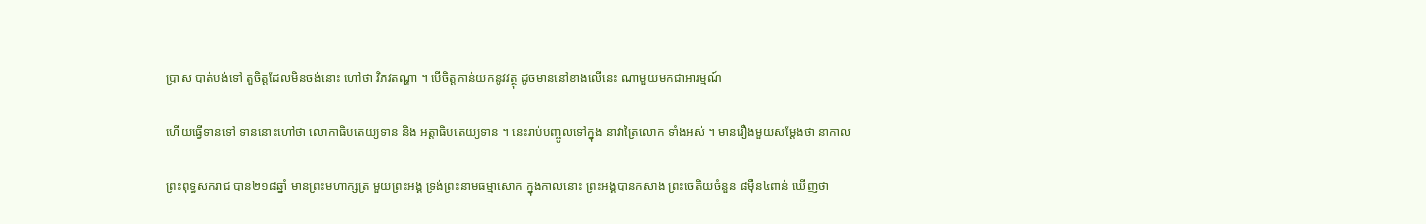ប្រាស បាត់បង់ទៅ តួចិត្តដែលមិនចង់នោះ ហៅថា វិភវតណ្ហា ។ បើចិត្តកាន់យកនូវវត្ថុ ដូចមាននៅខាងលើនេះ ណាមួយមកជាអារម្មណ៍

ហើយធ្វើទានទៅ ទាននោះហៅថា លោកាធិបតេយ្យទាន និង អត្តាធិបតេយ្យទាន ។ នេះរាប់បញ្ចូលទៅក្នុង នាវាត្រៃលោក ទាំងអស់ ។ មានរឿងមួយសម្តែងថា នាកាល

ព្រះពុទ្ធសករាជ បាន២១៨ឆ្នាំ មានព្រះមហាក្សត្រ មួយព្រះអង្គ ទ្រង់ព្រះនាមធម្មាសោក ក្នុងកាលនោះ ព្រះអង្គបានកសាង ព្រះចេតិយចំនួន ៨ម៉ឺន៤ពាន់ ឃើញថា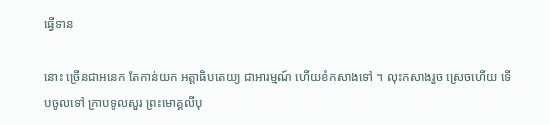ធ្វើទាន

នោះ ច្រើនជាអនេក តែកាន់យក អត្តាធិបតេយ្យ ជាអារម្មណ៍ ហើយខំកសាងទៅ ។ លុះកសាងរួច ស្រេចហើយ ទើបចូលទៅ ក្រាបទូលសួរ ព្រះមោគ្គលីបុ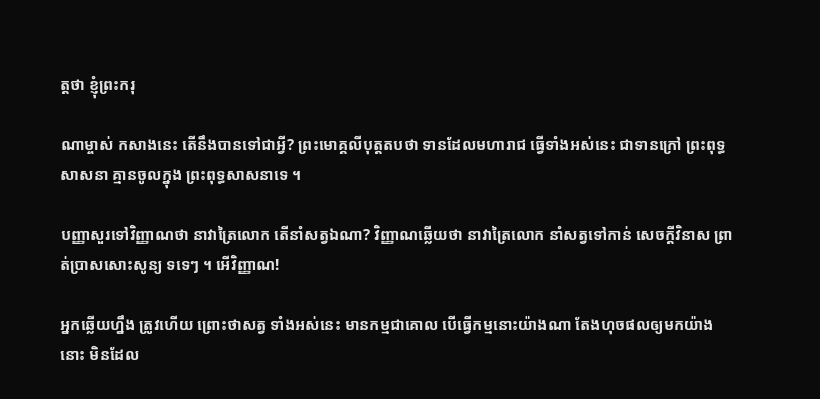ត្តថា ខ្ញុំព្រះករុ

ណាម្ចាស់ កសាងនេះ តើនឹងបានទៅជាអ្វី? ព្រះមោគ្គលីបុត្តតបថា ទានដែលមហារាជ ធ្វើទាំងអស់នេះ ជាទានក្រៅ ព្រះពុទ្ធសាសនា គ្មានចូលក្នុង ព្រះពុទ្ធសាសនាទេ ។

បញ្ញាសួរទៅវិញ្ញាណថា នាវាត្រៃលោក តើនាំសត្វឯណា? វិញ្ញាណឆ្លើយថា នាវាត្រៃលោក នាំសត្វទៅកាន់ សេចក្តីវិនាស ព្រាត់ប្រាសសោះសូន្យ ទទេៗ ។ អើវិញ្ញាណ!

អ្នកឆ្លើយហ្នឹង ត្រូវហើយ ព្រោះថាសត្វ ទាំងអស់នេះ មានកម្មជាគោល បើធ្វើកម្មនោះយ៉ាងណា តែងហុចផលឲ្យមកយ៉ាងនោះ មិនដែល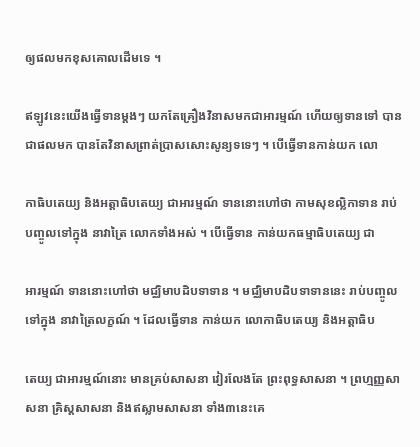ឲ្យផលមកខុសគោលដើមទេ ។

ឥឡូវនេះយើងធ្វើទានម្តងៗ យកតែគ្រឿងវិនាសមកជាអារម្មណ៍ ហើយឲ្យទានទៅ បានជាផលមក បានតែវិនាសព្រាត់ប្រាសសោះសូន្យទទេៗ ។ បើធ្វើទានកាន់យក លោ

កាធិបតេយ្យ និងអត្តាធិបតេយ្យ ជាអារម្មណ៍ ទាននោះហៅថា កាមសុខល្លិកាទាន រាប់បញ្ចូលទៅក្នុង នាវាត្រៃ លោកទាំងអស់ ។ បើធ្វើទាន កាន់យកធម្មាធិបតេយ្យ ជា

អារម្មណ៍ ទាននោះហៅថា មជ្ឈិមាបដិបទាទាន ។ មជ្ឈិមាបដិបទាទាននេះ រាប់បញ្ចូលទៅក្នុង នាវាត្រៃលក្ខណ៍ ។ ដែលធ្វើទាន កាន់យក លោកាធិបតេយ្យ និងអត្តាធិប

តេយ្យ ជាអារម្មណ៍នោះ មានគ្រប់សាសនា វៀរលែងតែ ព្រះពុទ្ធសាសនា ។ ព្រហ្មញ្ញសាសនា គ្រិស្តសាសនា និងឥស្លាមសាសនា ទាំង៣នេះគេ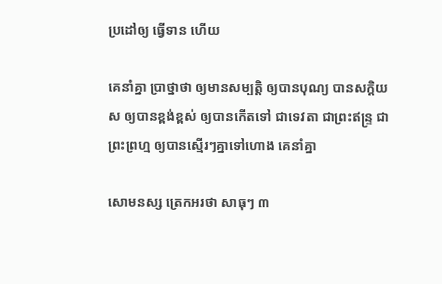ប្រដៅឲ្យ ធ្វើទាន ហើយ

គេនាំគ្នា ប្រាថ្នាថា ឲ្យមានសម្បត្តិ ឲ្យបានបុណ្យ បានសក្តិយស ឲ្យបានខ្ពង់ខ្ពស់ ឲ្យបានកើតទៅ ជាទេវតា ជាព្រះឥន្រ្ទ ជាព្រះព្រហ្ម ឲ្យបានស្មើរៗគ្នាទៅហោង គេនាំគ្នា

សោមនស្ស ត្រេកអរថា សាធុៗ ៣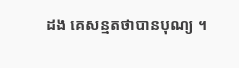ដង គេសន្មតថាបានបុណ្យ ។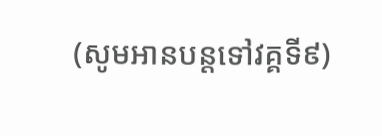(សូមអានបន្តទៅវគ្គទី៩)